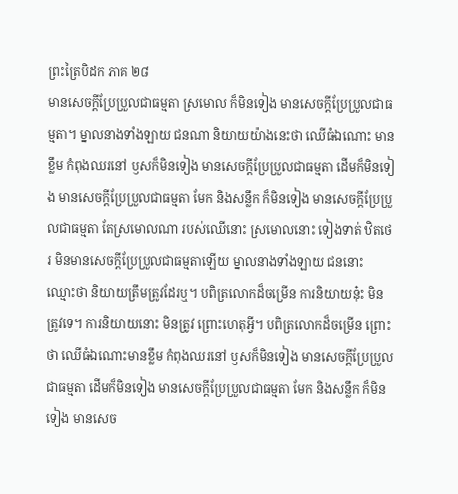ព្រះត្រៃបិដក ភាគ ២៨
មានសេចក្តីប្រែប្រួលជាធម្មតា ស្រមោល ក៏មិនទៀង មានសេចក្តីប្រែប្រួលជាធម្មតា។ ម្នាលនាងទាំងឡាយ ជនណា និយាយយ៉ាងនេះថា ឈើធំឯណោះ មានខ្លឹម កំពុងឈរនៅ ឫសក៏មិនទៀង មានសេចក្តីប្រែប្រួលជាធម្មតា ដើមក៏មិនទៀង មានសេចក្តីប្រែប្រួលជាធម្មតា មែក និងសន្លឹក ក៏មិនទៀង មានសេចក្តីប្រែប្រួលជាធម្មតា តែស្រមោលណា របស់ឈើនោះ ស្រមោលនោះ ទៀងទាត់ ឋិតថេរ មិនមានសេចក្តីប្រែប្រួលជាធម្មតាឡើយ ម្នាលនាងទាំងឡាយ ជននោះ ឈ្មោះថា និយាយត្រឹមត្រូវដែរឬ។ បពិត្រលោកដ៏ចម្រើន ការនិយាយនុ៎ះ មិនត្រូវទេ។ ការនិយាយនោះ មិនត្រូវ ព្រោះហេតុអ្វី។ បពិត្រលោកដ៏ចម្រើន ព្រោះថា ឈើធំឯណោះមានខ្លឹម កំពុងឈរនៅ ឫសក៏មិនទៀង មានសេចក្តីប្រែប្រួលជាធម្មតា ដើមក៏មិនទៀង មានសេចក្តីប្រែប្រួលជាធម្មតា មែក និងសន្លឹក ក៏មិនទៀង មានសេច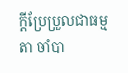ក្តីប្រែប្រួលជាធម្មតា ចាំបា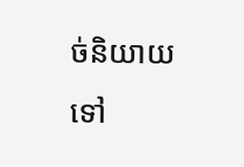ច់និយាយទៅ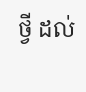ថ្វី ដល់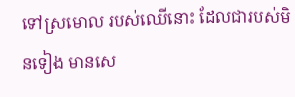ទៅស្រមោល របស់ឈើនោះ ដែលជារបស់មិនទៀង មានសេ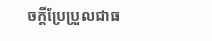ចក្តីប្រែប្រួលជាធ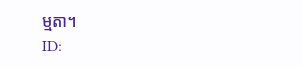ម្មតា។
ID: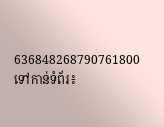636848268790761800
ទៅកាន់ទំព័រ៖